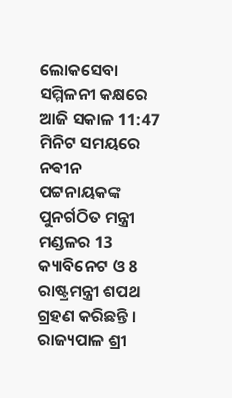ଲୋକସେବା ସମ୍ମିଳନୀ କକ୍ଷରେ ଆଜି ସକାଳ 11:47 ମିନିଟ ସମୟରେ ନଵୀନ ପଟ୍ଟନାୟକଙ୍କ ପୁନର୍ଗଠିତ ମନ୍ତ୍ରୀ ମଣ୍ଡଳର 13 କ୍ୟାବିନେଟ ଓ 8 ରାଷ୍ଟ୍ରମନ୍ତ୍ରୀ ଶପଥ ଗ୍ରହଣ କରିଛନ୍ତି ।
ରାଜ୍ୟପାଳ ଶ୍ରୀ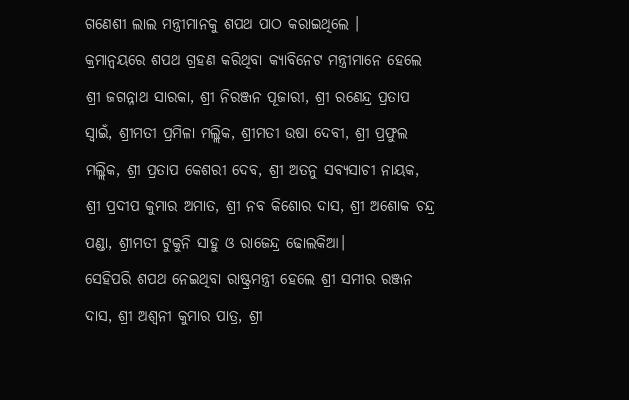ଗଣେଶୀ ଲାଲ ମନ୍ତ୍ରୀମାନକୁ ଶପଥ ପାଠ କରାଇଥିଲେ ।
କ୍ରମାନ୍ୱୟରେ ଶପଥ ଗ୍ରହଣ କରିଥିବା କ୍ୟାବିନେଟ ମନ୍ତ୍ରୀମାନେ ହେଲେ ଶ୍ରୀ ଜଗନ୍ନାଥ ସାରକା, ଶ୍ରୀ ନିରଞ୍ଜନ ପୂଜାରୀ, ଶ୍ରୀ ରଣେନ୍ଦ୍ର ପ୍ରତାପ ସ୍ୱାଇଁ, ଶ୍ରୀମତୀ ପ୍ରମିଳା ମଲ୍ଲିକ, ଶ୍ରୀମତୀ ଉଷା ଦେବୀ, ଶ୍ରୀ ପ୍ରଫୁଲ ମଲ୍ଲିକ, ଶ୍ରୀ ପ୍ରତାପ କେଶରୀ ଦେବ, ଶ୍ରୀ ଅତନୁ ସବ୍ୟସାଚୀ ନାୟକ, ଶ୍ରୀ ପ୍ରଦୀପ କୁମାର ଅମାତ, ଶ୍ରୀ ନବ କିଶୋର ଦାସ, ଶ୍ରୀ ଅଶୋକ ଚନ୍ଦ୍ର ପଣ୍ଡା, ଶ୍ରୀମତୀ ଟୁକୁନି ସାହୁ ଓ ରାଜେନ୍ଦ୍ର ଢୋଲକିଆ।
ସେହିପରି ଶପଥ ନେଇଥିବା ରାଷ୍ଟ୍ରମନ୍ତ୍ରୀ ହେଲେ ଶ୍ରୀ ସମୀର ରଞ୍ଜନ ଦାସ, ଶ୍ରୀ ଅଶ୍ୱନୀ କୁମାର ପାତ୍ର, ଶ୍ରୀ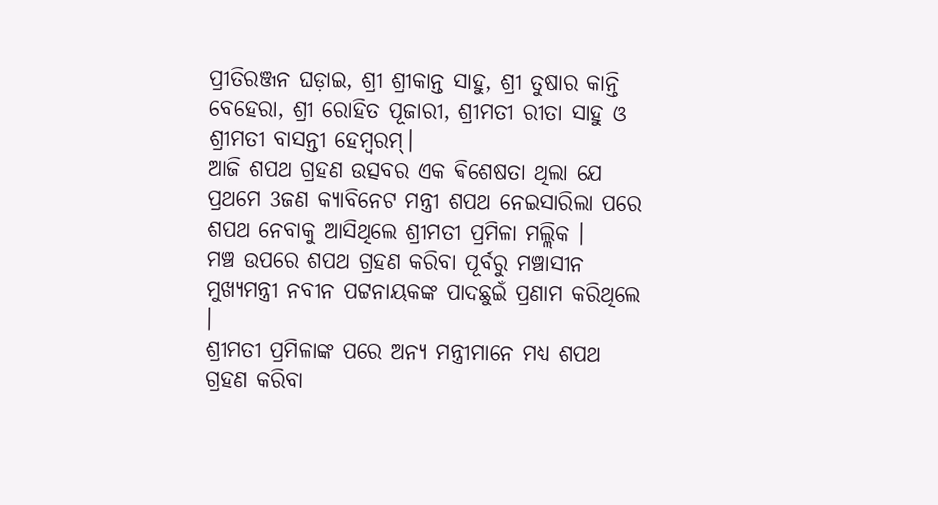ପ୍ରୀତିରଞ୍ଜନ ଘଡ଼ାଇ, ଶ୍ରୀ ଶ୍ରୀକାନ୍ତ ସାହୁ, ଶ୍ରୀ ତୁଷାର କାନ୍ତି ବେହେରା, ଶ୍ରୀ ରୋହିତ ପୂଜାରୀ, ଶ୍ରୀମତୀ ରୀତା ସାହୁ ଓ ଶ୍ରୀମତୀ ବାସନ୍ତୀ ହେମ୍ବରମ୍।
ଆଜି ଶପଥ ଗ୍ରହଣ ଉତ୍ସବର ଏକ ଵିଶେଷତା ଥିଲା ଯେ ପ୍ରଥମେ 3ଜଣ କ୍ୟାବିନେଟ ମନ୍ତ୍ରୀ ଶପଥ ନେଇସାରିଲା ପରେ ଶପଥ ନେବାକୁ ଆସିଥିଲେ ଶ୍ରୀମତୀ ପ୍ରମିଳା ମଲ୍ଲିକ ।
ମଞ୍ଚ ଉପରେ ଶପଥ ଗ୍ରହଣ କରିବା ପୂର୍ବରୁ ମଞ୍ଚାସୀନ ମୁଖ୍ୟମନ୍ତ୍ରୀ ନବୀନ ପଟ୍ଟନାୟକଙ୍କ ପାଦଛୁଇଁ ପ୍ରଣାମ କରିଥିଲେ ।
ଶ୍ରୀମତୀ ପ୍ରମିଳାଙ୍କ ପରେ ଅନ୍ୟ ମନ୍ତ୍ରୀମାନେ ମଧ୍ୟ ଶପଥ ଗ୍ରହଣ କରିବା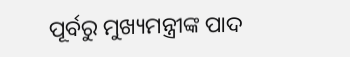ପୂର୍ବରୁ ମୁଖ୍ୟମନ୍ତ୍ରୀଙ୍କ ପାଦ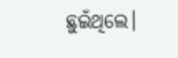ଛୁଇଁଥିଲେ।